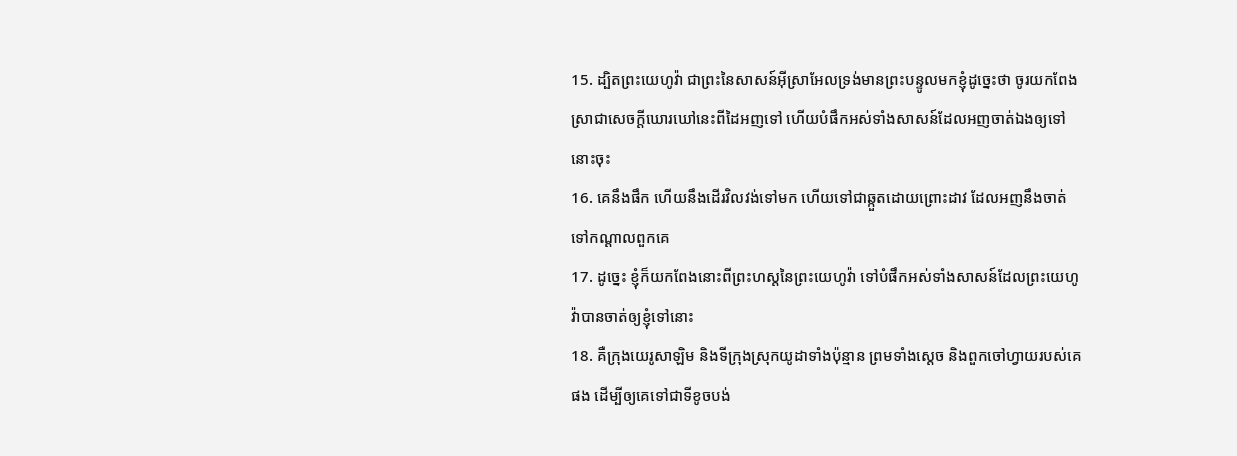15. ដ្បិតព្រះយេហូវ៉ា ជាព្រះនៃសាសន៍អ៊ីស្រាអែលទ្រង់មានព្រះបន្ទូលមកខ្ញុំដូច្នេះថា ចូរយកពែងស្រាជាសេចក្តីឃោរឃៅនេះពីដៃអញទៅ ហើយបំផឹកអស់ទាំងសាសន៍ដែលអញចាត់ឯងឲ្យទៅនោះចុះ
16. គេនឹងផឹក ហើយនឹងដើរវិលវង់ទៅមក ហើយទៅជាឆ្កួតដោយព្រោះដាវ ដែលអញនឹងចាត់ទៅកណ្តាលពួកគេ
17. ដូច្នេះ ខ្ញុំក៏យកពែងនោះពីព្រះហស្តនៃព្រះយេហូវ៉ា ទៅបំផឹកអស់ទាំងសាសន៍ដែលព្រះយេហូវ៉ាបានចាត់ឲ្យខ្ញុំទៅនោះ
18. គឺក្រុងយេរូសាឡិម និងទីក្រុងស្រុកយូដាទាំងប៉ុន្មាន ព្រមទាំងស្តេច និងពួកចៅហ្វាយរបស់គេផង ដើម្បីឲ្យគេទៅជាទីខូចបង់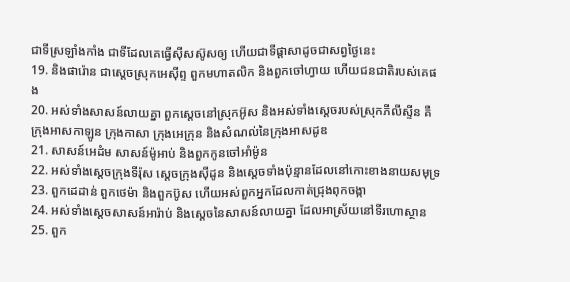ជាទីស្រឡាំងកាំង ជាទីដែលគេធ្វើស៊ីសស៊ូសឲ្យ ហើយជាទីផ្តាសាដូចជាសព្វថ្ងៃនេះ
19. និងផារ៉ោន ជាស្តេចស្រុកអេស៊ីព្ទ ពួកមហាតលិក និងពួកចៅហ្វាយ ហើយជនជាតិរបស់គេផង
20. អស់ទាំងសាសន៍លាយគ្នា ពួកស្តេចនៅស្រុកអ៊ូស និងអស់ទាំងស្តេចរបស់ស្រុកភីលីស្ទីន គឺក្រុងអាសកាឡូន ក្រុងកាសា ក្រុងអេក្រុន និងសំណល់នៃក្រុងអាសដូឌ
21. សាសន៍អេដំម សាសន៍ម៉ូអាប់ និងពួកកូនចៅអាំម៉ូន
22. អស់ទាំងស្តេចក្រុងទីរ៉ុស ស្តេចក្រុងស៊ីដូន និងស្តេចទាំងប៉ុន្មានដែលនៅកោះខាងនាយសមុទ្រ
23. ពួកដេដាន់ ពួកថេម៉ា និងពួកប៊ូស ហើយអស់ពួកអ្នកដែលកាត់ជ្រុងពុកចង្កា
24. អស់ទាំងស្តេចសាសន៍អារ៉ាប់ និងស្តេចនៃសាសន៍លាយគ្នា ដែលអាស្រ័យនៅទីរហោស្ថាន
25. ពួក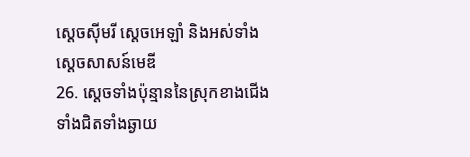ស្តេចស៊ីមរី ស្តេចអេឡាំ និងអស់ទាំងស្តេចសាសន៍មេឌី
26. ស្តេចទាំងប៉ុន្មាននៃស្រុកខាងជើង ទាំងជិតទាំងឆ្ងាយ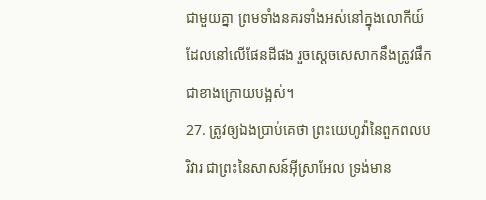ជាមួយគ្នា ព្រមទាំងនគរទាំងអស់នៅក្នុងលោកីយ៍ ដែលនៅលើផែនដីផង រួចស្តេចសេសាកនឹងត្រូវផឹកជាខាងក្រោយបង្អស់។
27. ត្រូវឲ្យឯងប្រាប់គេថា ព្រះយេហូវ៉ានៃពួកពលបរិវារ ជាព្រះនៃសាសន៍អ៊ីស្រាអែល ទ្រង់មាន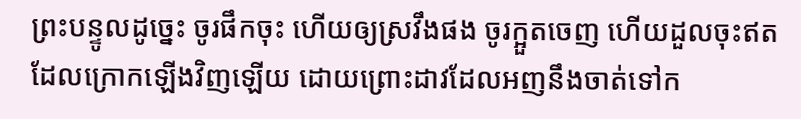ព្រះបន្ទូលដូច្នេះ ចូរផឹកចុះ ហើយឲ្យស្រវឹងផង ចូរក្អួតចេញ ហើយដួលចុះឥតដែលក្រោកឡើងវិញឡើយ ដោយព្រោះដាវដែលអញនឹងចាត់ទៅក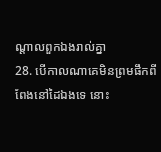ណ្តាលពួកឯងរាល់គ្នា
28. បើកាលណាគេមិនព្រមផឹកពីពែងនៅដៃឯងទេ នោះ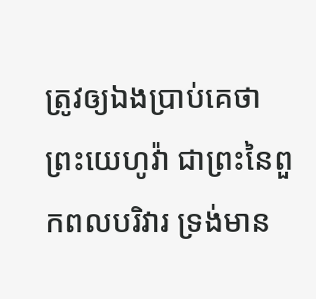ត្រូវឲ្យឯងប្រាប់គេថា ព្រះយេហូវ៉ា ជាព្រះនៃពួកពលបរិវារ ទ្រង់មាន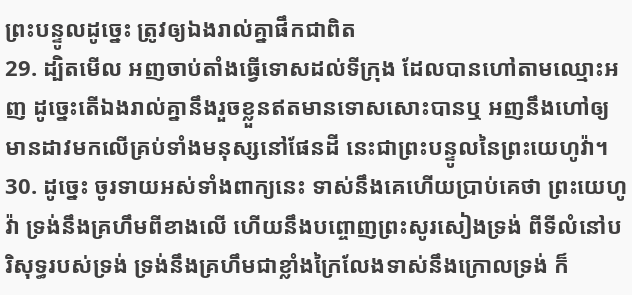ព្រះបន្ទូលដូច្នេះ ត្រូវឲ្យឯងរាល់គ្នាផឹកជាពិត
29. ដ្បិតមើល អញចាប់តាំងធ្វើទោសដល់ទីក្រុង ដែលបានហៅតាមឈ្មោះអញ ដូច្នេះតើឯងរាល់គ្នានឹងរួចខ្លួនឥតមានទោសសោះបានឬ អញនឹងហៅឲ្យមានដាវមកលើគ្រប់ទាំងមនុស្សនៅផែនដី នេះជាព្រះបន្ទូលនៃព្រះយេហូវ៉ា។
30. ដូច្នេះ ចូរទាយអស់ទាំងពាក្យនេះ ទាស់នឹងគេហើយប្រាប់គេថា ព្រះយេហូវ៉ា ទ្រង់នឹងគ្រហឹមពីខាងលើ ហើយនឹងបព្ចោញព្រះសូរសៀងទ្រង់ ពីទីលំនៅបរិសុទ្ធរបស់ទ្រង់ ទ្រង់នឹងគ្រហឹមជាខ្លាំងក្រៃលែងទាស់នឹងក្រោលទ្រង់ ក៏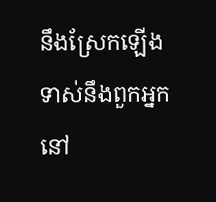នឹងស្រែកឡើងទាស់នឹងពួកអ្នកនៅ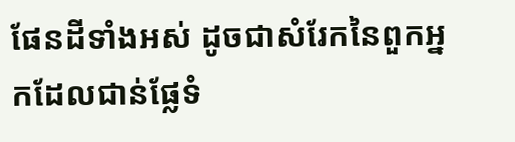ផែនដីទាំងអស់ ដូចជាសំរែកនៃពួកអ្នកដែលជាន់ផ្លែទំ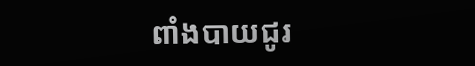ពាំងបាយជូរ